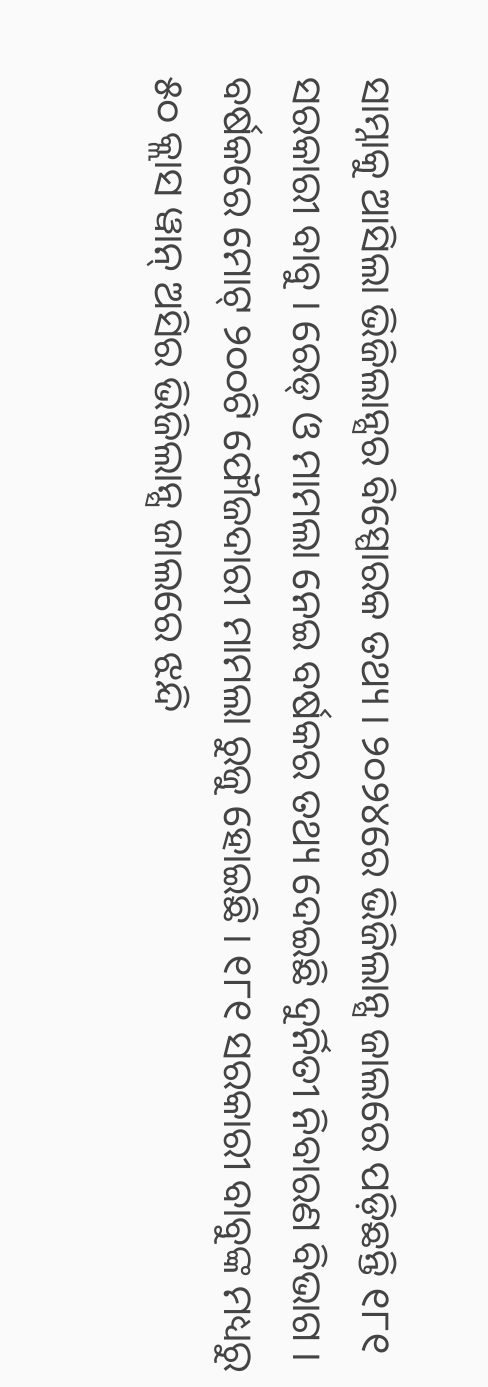ସାମ୍ନାକୁ ଆସିଲା ଭିଜିଲାନ୍ସର ବିସ୍ପୋରକ ତଥ୍ୟ । ୨୦୨୪ରେ ଭିଜିଲାନ୍ସ ଜାଲରେ ପଡ଼ିଛନ୍ତି ୧୮୧ ସରକାରୀ ବାବୁ । ରେଡ୍ ଓ ମାମଲା ନେଇ ବର୍ଷକର ତଥ୍ୟ ଦେଇଛି ଦୁର୍ନିତୀ ନିବାରଣ ବିଭାଗ । ବର୍ଷକରେ ମୋଟ୍ ୨୦୦ଟି ଫୌଜଦାରୀ ମାମଲା ରୁଜୁ ହୋଇଛି । ୧୮୧ ସରକାରୀ ବାବୁଙ୍କ ମଧ୍ୟରୁ ୫୦ କ୍ଲାସ ୱାନ୍ ଅିସର ଭିଜିଲାନ୍ସ ଜାଲରେ ଝନ୍ଦି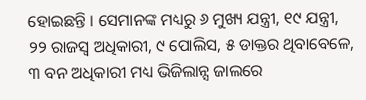ହୋଇଛନ୍ତି । ସେମାନଙ୍କ ମଧ୍ୟରୁ ୬ ମୁଖ୍ୟ ଯନ୍ତ୍ରୀ, ୧୯ ଯନ୍ତ୍ରୀ, ୨୨ ରାଜସ୍ୱ ଅଧିକାରୀ, ୯ ପୋଲିସ, ୫ ଡାକ୍ତର ଥିବାବେଳେ, ୩ ବନ ଅଧିକାରୀ ମଧ୍ୟ ଭିଜିଲାନ୍ସ ଜାଲରେ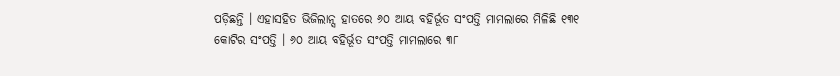ପଡ଼ିଛନ୍ତି । ଏହାସହିତ ଭିଜିଲାନ୍ସ ହାତରେ ୬୦ ଆୟ ବହିର୍ଭୂତ ସଂପତ୍ତି ମାମଲାରେ ମିଳିଛି ୧୩୧ କୋଟିର ସଂପତ୍ତି । ୬୦ ଆୟ ବହିର୍ଭୂତ ସଂପତ୍ତି ମାମଲାରେ ୩୮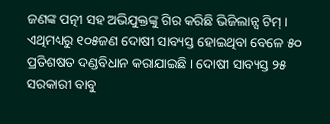ଜଣଙ୍କ ପତ୍ନୀ ସହ ଅଭିଯୁକ୍ତଙ୍କୁ ଗିର କରିଛି ଭିଜିଲାନ୍ସ ଟିମ୍ । ଏଥିମଧ୍ୟରୁ ୧୦୫ଜଣ ଦୋଷୀ ସାବ୍ୟସ୍ତ ହୋଇଥିବା ବେଳେ ୫୦ ପ୍ରତିଶଷତ ଦଣ୍ଡବିଧାନ କରାଯାଇଛି । ଦୋଷୀ ସାବ୍ୟସ୍ତ ୨୫ ସରକାରୀ ବାବୁ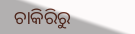ଚାକିରିରୁ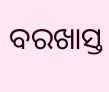ବରଖାସ୍ତ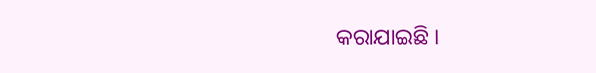କରାଯାଇଛି ।